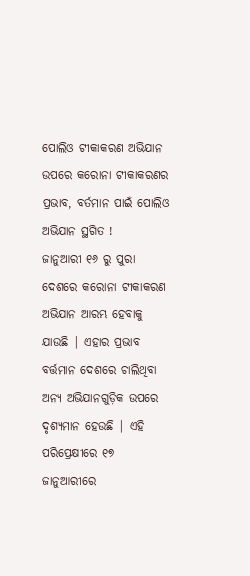ପୋଲିଓ ଟୀକାକରଣ ଅଭିଯାନ ଉପରେ କରୋନା ଟୀକାକରଣର ପ୍ରଭାବ, ବର୍ତମାନ ପାଇଁ ପୋଲିଓ ଅଭିଯାନ ସ୍ଥଗିତ !
ଜାନୁଆରୀ ୧୬ ରୁ ପୁରା ଦେଶରେ କରୋନା ଟୀକାକରଣ ଅଭିଯାନ ଆରମ୍ଭ ହେବାକୁ ଯାଉଛି | ଏହାର ପ୍ରଭାବ ବର୍ତ୍ତମାନ ଦେଶରେ ଚାଲିଥିବା ଅନ୍ୟ ଅଭିଯାନଗୁଡ଼ିକ ଉପରେ ଦୃଶ୍ୟମାନ ହେଉଛି | ଏହି ପରିପ୍ରେକ୍ଷୀରେ ୧୭ ଜାନୁଆରୀରେ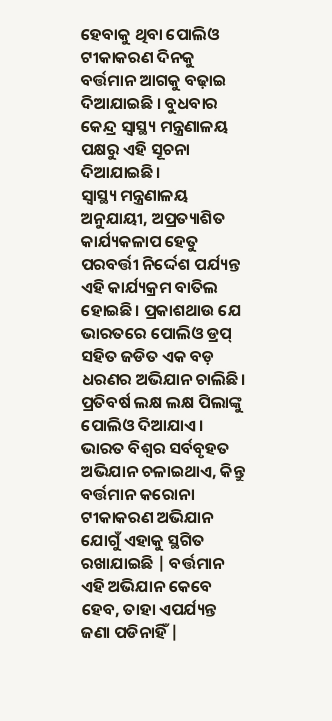ହେବାକୁ ଥିବା ପୋଲିଓ ଟୀକାକରଣ ଦିନକୁ ବର୍ତ୍ତମାନ ଆଗକୁ ବଢ଼ାଇ ଦିଆଯାଇଛି । ବୁଧବାର କେନ୍ଦ୍ର ସ୍ୱାସ୍ଥ୍ୟ ମନ୍ତ୍ରଣାଳୟ ପକ୍ଷରୁ ଏହି ସୂଚନା ଦିଆଯାଇଛି।
ସ୍ୱାସ୍ଥ୍ୟ ମନ୍ତ୍ରଣାଳୟ ଅନୁଯାୟୀ, ଅପ୍ରତ୍ୟାଶିତ କାର୍ଯ୍ୟକଳାପ ହେତୁ ପରବର୍ତ୍ତୀ ନିର୍ଦ୍ଦେଶ ପର୍ଯ୍ୟନ୍ତ ଏହି କାର୍ଯ୍ୟକ୍ରମ ବାତିଲ ହୋଇଛି। ପ୍ରକାଶଥାଉ ଯେ ଭାରତରେ ପୋଲିଓ ଡ୍ରପ୍ ସହିତ ଜଡିତ ଏକ ବଡ଼ ଧରଣର ଅଭିଯାନ ଚାଲିଛି। ପ୍ରତିବର୍ଷ ଲକ୍ଷ ଲକ୍ଷ ପିଲାଙ୍କୁ ପୋଲିଓ ଦିଆଯାଏ। ଭାରତ ବିଶ୍ୱର ସର୍ବବୃହତ ଅଭିଯାନ ଚଳାଇଥାଏ, କିନ୍ତୁ ବର୍ତ୍ତମାନ କରୋନା ଟୀକାକରଣ ଅଭିଯାନ ଯୋଗୁଁ ଏହାକୁ ସ୍ଥଗିତ ରଖାଯାଇଛି | ବର୍ତ୍ତମାନ ଏହି ଅଭିଯାନ କେବେ ହେବ, ତାହା ଏପର୍ଯ୍ୟନ୍ତ ଜଣା ପଡିନାହିଁ |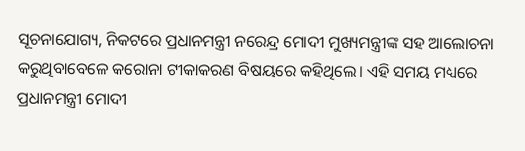ସୂଚନାଯୋଗ୍ୟ, ନିକଟରେ ପ୍ରଧାନମନ୍ତ୍ରୀ ନରେନ୍ଦ୍ର ମୋଦୀ ମୁଖ୍ୟମନ୍ତ୍ରୀଙ୍କ ସହ ଆଲୋଚନା କରୁଥିବାବେଳେ କରୋନା ଟୀକାକରଣ ବିଷୟରେ କହିଥିଲେ। ଏହି ସମୟ ମଧ୍ୟରେ ପ୍ରଧାନମନ୍ତ୍ରୀ ମୋଦୀ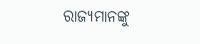ରାଜ୍ୟମାନଙ୍କୁ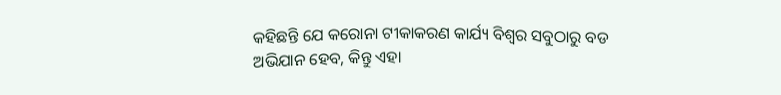କହିଛନ୍ତି ଯେ କରୋନା ଟୀକାକରଣ କାର୍ଯ୍ୟ ବିଶ୍ୱର ସବୁଠାରୁ ବଡ ଅଭିଯାନ ହେବ, କିନ୍ତୁ ଏହା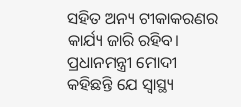ସହିତ ଅନ୍ୟ ଟୀକାକରଣର କାର୍ଯ୍ୟ ଜାରି ରହିବ। ପ୍ରଧାନମନ୍ତ୍ରୀ ମୋଦୀ କହିଛନ୍ତି ଯେ ସ୍ୱାସ୍ଥ୍ୟ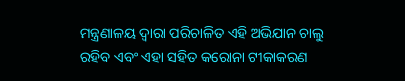ମନ୍ତ୍ରଣାଳୟ ଦ୍ୱାରା ପରିଚାଳିତ ଏହି ଅଭିଯାନ ଚାଲୁ ରହିବ ଏବଂ ଏହା ସହିତ କରୋନା ଟୀକାକରଣ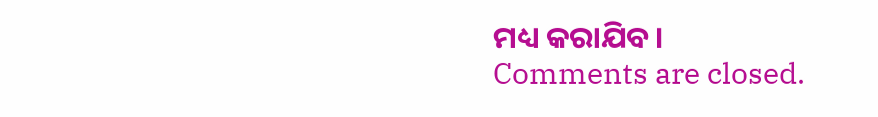ମଧ୍ୟ କରାଯିବ।
Comments are closed.